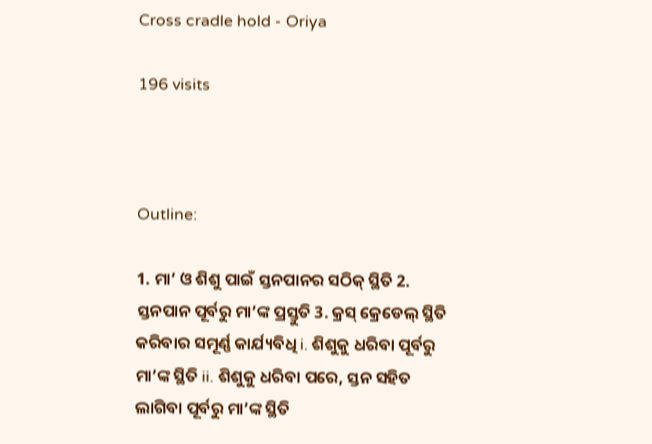Cross cradle hold - Oriya

196 visits



Outline:

1. ମା’ ଓ ଶିଶୁ ପାଇଁ ସ୍ତନପାନର ସଠିକ୍ ସ୍ଥିତି 2. ସ୍ତନପାନ ପୂର୍ବରୁ ମା’ଙ୍କ ପ୍ରସ୍ତୁତି 3. କ୍ରସ୍ କ୍ରେଡେଲ୍ ସ୍ଥିତି କରିବାର ସମୂର୍ଣ୍ଣ କାର୍ଯ୍ୟବିଧି i. ଶିଶୁକୁ ଧରିବା ପୂର୍ବରୁ ମା’ଙ୍କ ସ୍ଥିତି ii. ଶିଶୁକୁ ଧରିବା ପରେ, ସ୍ତନ ସହିତ ଲାଗିବା ପୂର୍ବରୁ ମା’ଙ୍କ ସ୍ଥିତି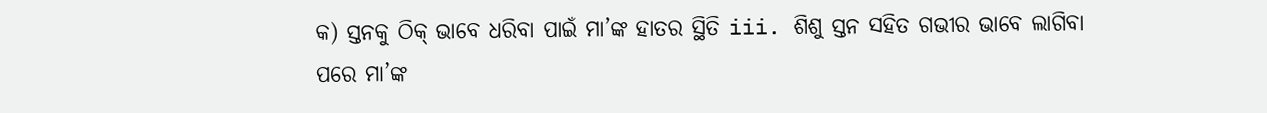କ) ସ୍ତନକୁ ଠିକ୍ ଭାବେ ଧରିବା ପାଇଁ ମା’ଙ୍କ ହାତର ସ୍ଥିତି iii. ଶିଶୁ ସ୍ତନ ସହିତ ଗଭୀର ଭାବେ ଲାଗିବା ପରେ ମା’ଙ୍କ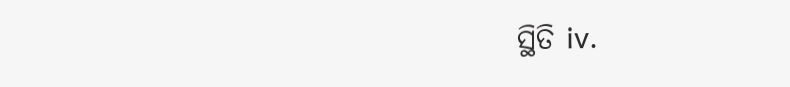ସ୍ଥିତି iv.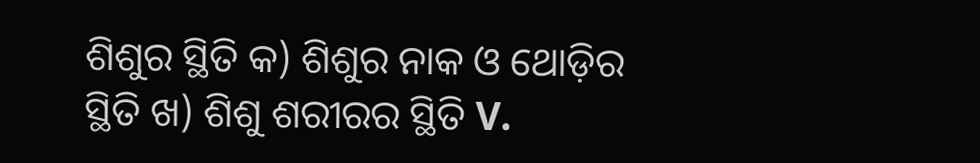ଶିଶୁର ସ୍ଥିତି କ) ଶିଶୁର ନାକ ଓ ଥୋଡ଼ିର ସ୍ଥିତି ଖ) ଶିଶୁ ଶରୀରର ସ୍ଥିତି V.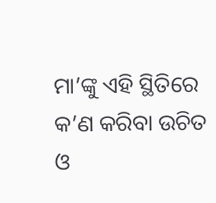ମା’ଙ୍କୁ ଏହି ସ୍ଥିତିରେ କ’ଣ କରିବା ଉଚିତ ଓ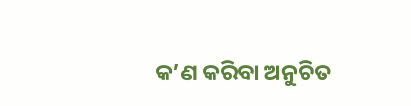କ’ଣ କରିବା ଅନୁଚିତ